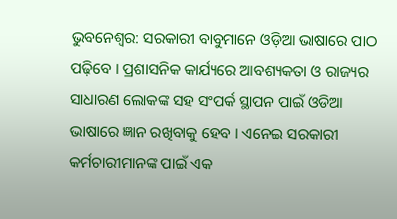ଭୁବନେଶ୍ବର: ସରକାରୀ ବାବୁମାନେ ଓଡ଼ିଆ ଭାଷାରେ ପାଠ ପଢ଼ିବେ । ପ୍ରଶାସନିକ କାର୍ଯ୍ୟରେ ଆବଶ୍ୟକତା ଓ ରାଜ୍ୟର ସାଧାରଣ ଲୋକଙ୍କ ସହ ସଂପର୍କ ସ୍ଥାପନ ପାଇଁ ଓଡିଆ ଭାଷାରେ ଜ୍ଞାନ ରଖିବାକୁ ହେବ । ଏନେଇ ସରକାରୀ କର୍ମଚାରୀମାନଙ୍କ ପାଇଁ ଏକ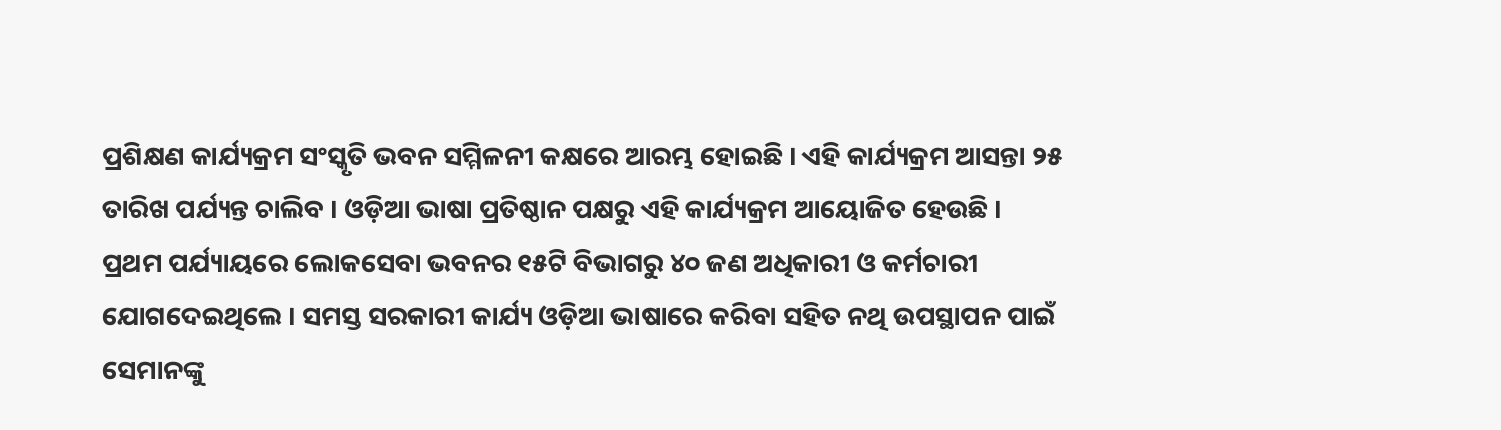ପ୍ରଶିକ୍ଷଣ କାର୍ଯ୍ୟକ୍ରମ ସଂସ୍କୃତି ଭବନ ସମ୍ମିଳନୀ କକ୍ଷରେ ଆରମ୍ଭ ହୋଇଛି । ଏହି କାର୍ଯ୍ୟକ୍ରମ ଆସନ୍ତା ୨୫ ତାରିଖ ପର୍ଯ୍ୟନ୍ତ ଚାଲିବ । ଓଡ଼ିଆ ଭାଷା ପ୍ରତିଷ୍ଠାନ ପକ୍ଷରୁ ଏହି କାର୍ଯ୍ୟକ୍ରମ ଆୟୋଜିତ ହେଉଛି ।
ପ୍ରଥମ ପର୍ଯ୍ୟାୟରେ ଲୋକସେବା ଭବନର ୧୫ଟି ବିଭାଗରୁ ୪୦ ଜଣ ଅଧିକାରୀ ଓ କର୍ମଚାରୀ ଯୋଗଦେଇଥିଲେ । ସମସ୍ତ ସରକାରୀ କାର୍ଯ୍ୟ ଓଡ଼ିଆ ଭାଷାରେ କରିବା ସହିତ ନଥି ଉପସ୍ଥାପନ ପାଇଁ ସେମାନଙ୍କୁ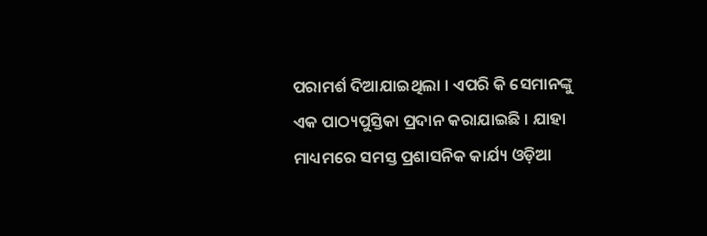ପରାମର୍ଶ ଦିଆଯାଇଥିଲା । ଏପରି କି ସେମାନଙ୍କୁ ଏକ ପାଠ୍ୟପୁସ୍ତିକା ପ୍ରଦାନ କରାଯାଇଛି । ଯାହା ମାଧ୍ୟମରେ ସମସ୍ତ ପ୍ରଶାସନିକ କାର୍ଯ୍ୟ ଓଡ଼ିଆ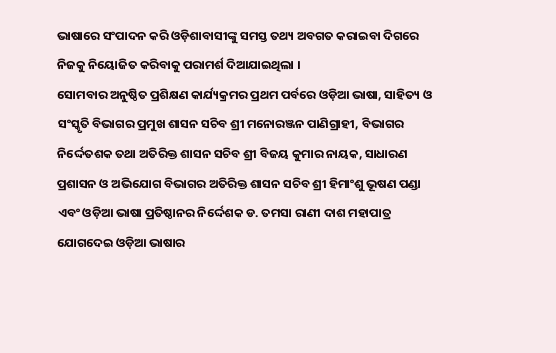ଭାଷାରେ ସଂପାଦନ କରି ଓଡ଼ିଶାବାସୀଙ୍କୁ ସମସ୍ତ ତଥ୍ୟ ଅବଗତ କରାଇବା ଦିଗରେ ନିଜକୁ ନିୟୋଜିତ କରିବାକୁ ପରାମର୍ଶ ଦିଆଯାଇଥିଲା ।
ସୋମବାର ଅନୁଷ୍ଠିତ ପ୍ରଶିକ୍ଷଣ କାର୍ଯ୍ୟକ୍ରମର ପ୍ରଥମ ପର୍ବରେ ଓଡ଼ିଆ ଭାଷା, ସାହିତ୍ୟ ଓ ସଂସ୍କୃତି ବିଭାଗର ପ୍ରମୁଖ ଶାସନ ସଚିବ ଶ୍ରୀ ମନୋରଞ୍ଜନ ପାଣିଗ୍ରାହୀ, ବିଭାଗର ନିର୍ଦ୍ଦେତଶକ ତଥା ଅତିରିକ୍ତ ଶାସନ ସଚିବ ଶ୍ରୀ ବିଜୟ କୁମାର ନାୟକ, ସାଧାରଣ ପ୍ରଶାସନ ଓ ଅଭିଯୋଗ ବିଭାଗର ଅତିରିକ୍ତ ଶାସନ ସଚିବ ଶ୍ରୀ ହିମାଂଶୁ ଭୂଷଣ ପଣ୍ଡା ଏବଂ ଓଡ଼ିଆ ଭାଷା ପ୍ରତିଷ୍ଠାନର ନିର୍ଦ୍ଦେଶକ ଡ. ତମସା ରାଣୀ ଦାଶ ମହାପାତ୍ର ଯୋଗଦେଇ ଓଡ଼ିଆ ଭାଷାର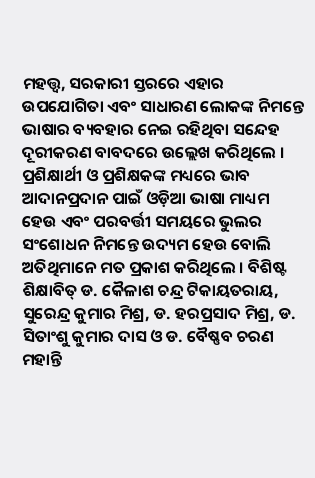ମହତ୍ତ୍ବ, ସରକାରୀ ସ୍ତରରେ ଏହାର ଉପଯୋଗିତା ଏବଂ ସାଧାରଣ ଲୋକଙ୍କ ନିମନ୍ତେ ଭାଷାର ବ୍ୟବହାର ନେଇ ରହିଥିବା ସନ୍ଦେହ ଦୂରୀକରଣ ବାବଦରେ ଉଲ୍ଲେଖ କରିଥିଲେ ।
ପ୍ରଶିକ୍ଷାର୍ଥୀ ଓ ପ୍ରଶିକ୍ଷକଙ୍କ ମଧ୍ୟରେ ଭାବ ଆଦାନପ୍ରଦାନ ପାଇଁ ଓଡ଼ିଆ ଭାଷା ମାଧ୍ୟମ ହେଉ ଏବଂ ପରବର୍ତ୍ତୀ ସମୟରେ ଭୁଲର ସଂଶୋଧନ ନିମନ୍ତେ ଉଦ୍ୟମ ହେଉ ବୋଲି ଅତିଥିମାନେ ମତ ପ୍ରକାଶ କରିଥିଲେ । ବିଶିଷ୍ଟ ଶିକ୍ଷାବିତ୍ ଡ. କୈଳାଶ ଚନ୍ଦ୍ର ଟିକାୟତରାୟ, ସୁରେନ୍ଦ୍ର କୁମାର ମିଶ୍ର, ଡ. ହରପ୍ରସାଦ ମିଶ୍ର, ଡ. ସିତାଂଶୁ କୁମାର ଦାସ ଓ ଡ. ବୈଷ୍ଣବ ଚରଣ ମହାନ୍ତି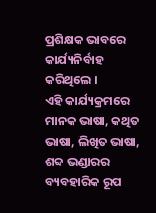ପ୍ରଶିକ୍ଷକ ଭାବରେ କାର୍ଯ୍ୟନିର୍ବାହ କରିଥିଲେ ।
ଏହି କାର୍ଯ୍ୟକ୍ରମରେ ମାନକ ଭାଷା, କଥିତ ଭାଷା, ଲିଖିତ ଭାଷା, ଶବ୍ଦ ଭଣ୍ଡାରର ବ୍ୟବହାରିକ ରୂପ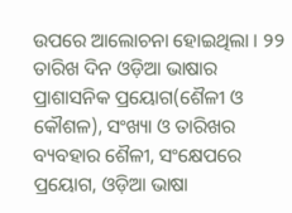ଉପରେ ଆଲୋଚନା ହୋଇଥିଲା । ୨୨ ତାରିଖ ଦିନ ଓଡ଼ିଆ ଭାଷାର ପ୍ରାଶାସନିକ ପ୍ରୟୋଗ(ଶୈଳୀ ଓ କୌଶଳ), ସଂଖ୍ୟା ଓ ତାରିଖର ବ୍ୟବହାର ଶୈଳୀ, ସଂକ୍ଷେପରେ ପ୍ରୟୋଗ, ଓଡ଼ିଆ ଭାଷା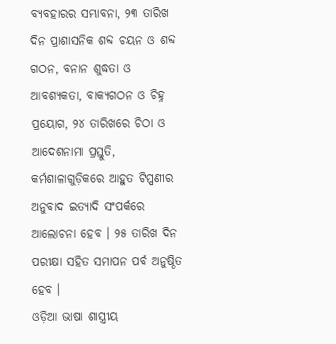ବ୍ୟବହାରର ସମ୍ଭାବନା, ୨୩ ତାରିଖ ଦିନ ପ୍ରାଶାସନିକ ଶବ୍ଦ ଚୟନ ଓ ଶବ୍ଦ ଗଠନ, ବନାନ ଶୁଦ୍ଧତା ଓ ଆବଶ୍ୟକତା, ବାକ୍ୟଗଠନ ଓ ଚିହ୍ନ ପ୍ରୟୋଗ, ୨୪ ତାରିଖରେ ଚିଠା ଓ ଆଦେଶନାମା ପ୍ରସ୍ତୁତି, କର୍ମଶାଳାଗୁଡ଼ିକରେ ଆହୁତ ଟିପ୍ପଣୀର ଅନୁବାଦ ଇତ୍ୟାଦି ସଂପର୍କରେ ଆଲୋଚନା ହେବ । ୨୫ ତାରିଖ ଦିନ ପରୀକ୍ଷା ସହିତ ସମାପନ ପର୍ବ ଅନୁଷ୍ଠିତ ହେବ ।
ଓଡ଼ିଆ ଭାଷା ଶାସ୍ତ୍ରୀୟ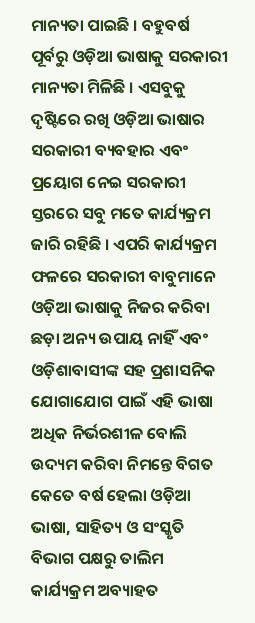ମାନ୍ୟତା ପାଇଛି । ବହୁବର୍ଷ ପୂର୍ବରୁ ଓଡ଼ିଆ ଭାଷାକୁ ସରକାରୀ ମାନ୍ୟତା ମିଳିଛି । ଏସବୁକୁ ଦୃଷ୍ଟିରେ ରଖି ଓଡ଼ିଆ ଭାଷାର ସରକାରୀ ବ୍ୟବହାର ଏବଂ ପ୍ରୟୋଗ ନେଇ ସରକାରୀ ସ୍ତରରେ ସବୁ ମତେ କାର୍ଯ୍ୟକ୍ରମ ଜାରି ରହିଛି । ଏପରି କାର୍ଯ୍ୟକ୍ରମ ଫଳରେ ସରକାରୀ ବାବୁମାନେ ଓଡ଼ିଆ ଭାଷାକୁ ନିଜର କରିବା ଛଡ଼ା ଅନ୍ୟ ଉପାୟ ନାହିଁ ଏବଂ ଓଡ଼ିଶାବାସୀଙ୍କ ସହ ପ୍ରଶାସନିକ ଯୋଗାଯୋଗ ପାଇଁ ଏହି ଭାଷା ଅଧିକ ନିର୍ଭରଶୀଳ ବୋଲି ଉଦ୍ୟମ କରିବା ନିମନ୍ତେ ବିଗତ କେତେ ବର୍ଷ ହେଲା ଓଡ଼ିଆ ଭାଷା, ସାହିତ୍ୟ ଓ ସଂସ୍କୃତି ବିଭାଗ ପକ୍ଷରୁ ତାଲିମ କାର୍ଯ୍ୟକ୍ରମ ଅବ୍ୟାହତ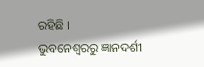ରହିଛି ।
ଭୁବନେଶ୍ବରରୁ ଜ୍ଞାନଦର୍ଶୀ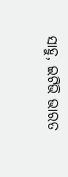ସାହୁ, ଇଟିଭି ଭାରତ